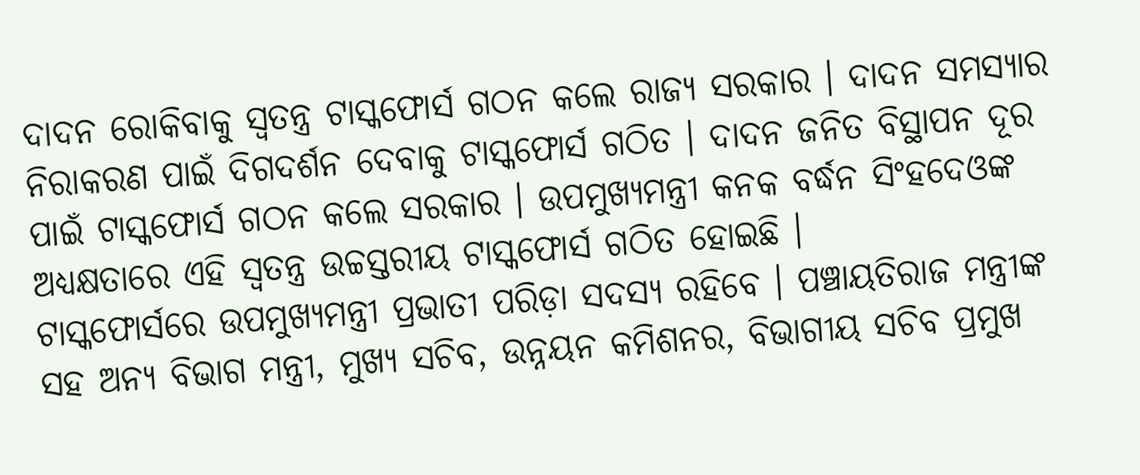ଦାଦନ ରୋକିବାକୁ ସ୍ୱତନ୍ତ୍ର ଟାସ୍କଫୋର୍ସ ଗଠନ କଲେ ରାଜ୍ୟ ସରକାର । ଦାଦନ ସମସ୍ୟାର ନିରାକରଣ ପାଇଁ ଦିଗଦର୍ଶନ ଦେବାକୁ ଟାସ୍କଫୋର୍ସ ଗଠିତ । ଦାଦନ ଜନିତ ବିସ୍ଥାପନ ଦୂର ପାଇଁ ଟାସ୍କଫୋର୍ସ ଗଠନ କଲେ ସରକାର । ଉପମୁଖ୍ୟମନ୍ତ୍ରୀ କନକ ବର୍ଦ୍ଧନ ସିଂହଦେଓଙ୍କ ଅଧ୍ୟକ୍ଷତାରେ ଏହି ସ୍ୱତନ୍ତ୍ର ଉଚ୍ଚସ୍ତରୀୟ ଟାସ୍କଫୋର୍ସ ଗଠିତ ହୋଇଛି ।
ଟାସ୍କଫୋର୍ସରେ ଉପମୁଖ୍ୟମନ୍ତ୍ରୀ ପ୍ରଭାତୀ ପରିଡ଼ା ସଦସ୍ୟ ରହିବେ । ପଞ୍ଚାୟତିରାଜ ମନ୍ତ୍ରୀଙ୍କ ସହ ଅନ୍ୟ ବିଭାଗ ମନ୍ତ୍ରୀ, ମୁଖ୍ୟ ସଚିବ, ଉନ୍ନୟନ କମିଶନର, ବିଭାଗୀୟ ସଚିବ ପ୍ରମୁଖ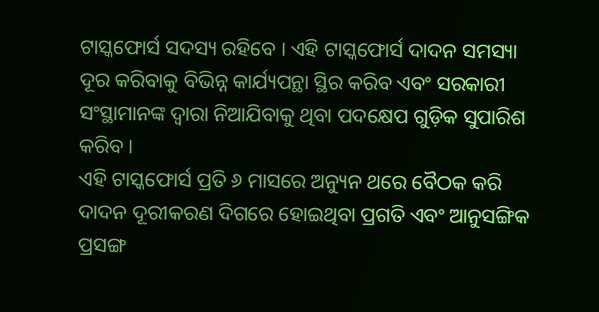ଟାସ୍କଫୋର୍ସ ସଦସ୍ୟ ରହିବେ । ଏହି ଟାସ୍କଫୋର୍ସ ଦାଦନ ସମସ୍ୟା ଦୂର କରିବାକୁ ବିଭିନ୍ନ କାର୍ଯ୍ୟପନ୍ଥା ସ୍ଥିର କରିବ ଏବଂ ସରକାରୀ ସଂସ୍ଥାମାନଙ୍କ ଦ୍ୱାରା ନିଆଯିବାକୁ ଥିବା ପଦକ୍ଷେପ ଗୁଡ଼ିକ ସୁପାରିଶ କରିବ ।
ଏହି ଟାସ୍କଫୋର୍ସ ପ୍ରତି ୬ ମାସରେ ଅନ୍ୟୁନ ଥରେ ବୈଠକ କରି ଦାଦନ ଦୂରୀକରଣ ଦିଗରେ ହୋଇଥିବା ପ୍ରଗତି ଏବଂ ଆନୁସଙ୍ଗିକ ପ୍ରସଙ୍ଗ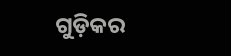ଗୁଡ଼ିକର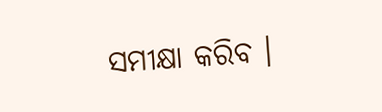ସମୀକ୍ଷା କରିବ ।